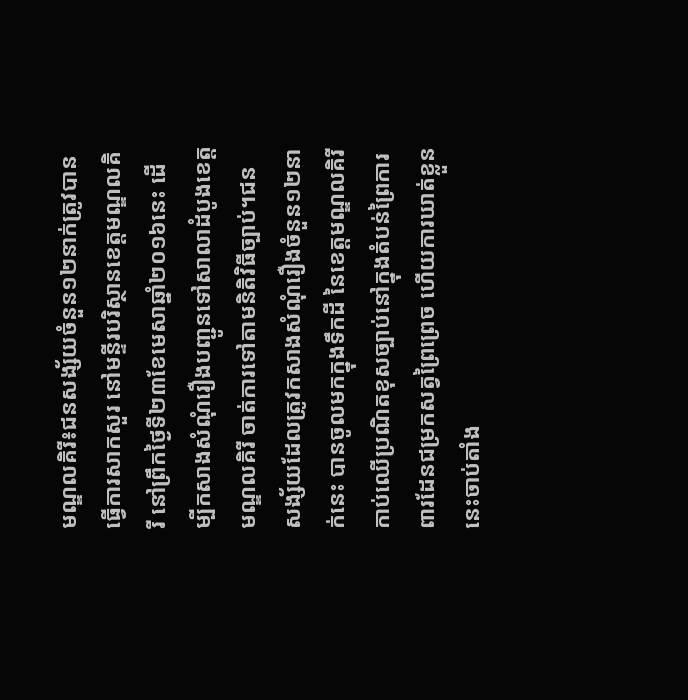មណ្ឌលគិរី៖ជនសង្ស័យចំនួន១២នាក់ត្រូវបានធ្វើការសាកសួរ នៅមន្ទីរបរិស្ថានខេត្តមណ្ឌលគិរី នៅព្រឹកថ្ងៃទី២៣ខែមេសាឆ្នាំ២០១៦នេះ ដើម្បីកសាងសំណុំរឿងបញ្ជូនទៅសាលាដំបូងខេត្តមណ្ឌលគិរី ចាត់ការទៅតាមនិតិវិធីច្បាប់។ជនសង្ស័យដែលត្រូវកសាងសំណុំរឿងចំនួន១២នាក់នេះ បានចូលមកក្នុងទឹកដី នៃខេត្តមណ្ឌលគិរី កាប់ឈើប្រណិតខុសច្បាប់នៅក្នុងតំបន់ព្រៃការពារដែនជម្រកសត្វព្រៃព្រេច ហើយការឃាត់ខ្លួននេះចាប់តាំង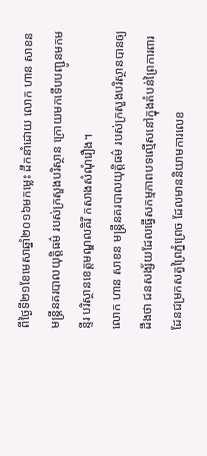ពីថ្ងៃទី២១ខែមេសាឆ្នាំ២០១៦មកម្លេះ ដឹកនាំដោយ លោក ហាន សាខន មន្ត្រីនគរបាលយុត្តិធម៌ របស់ក្រសួងបរិស្ថាន ក្រោយមកទើបបញ្ជូនមកមន្ទីរ បរិស្ថានខេត្តមណ្ឌលគិរី កសាងសំណុំរឿង។
លោក ហាន សាខន មន្ត្រីនគរបាលយុត្តិធម៌ របស់ក្រសួងបរិស្ថានបានឲ្យដឹងថា ជនសង្ស័យដែលធ្វើសកម្មភាពបទល្មើសនៅក្នុងតំបន់ព្រៃការពារដែនជម្រកសត្វព្រៃភ្នំព្រេច ដែលមាននិយាមការលេខ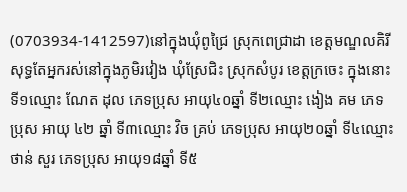(0703934-1412597)នៅក្នុងឃុំពូជ្រៃ ស្រុកពេជ្រាដា ខេត្តមណ្ឌលគិរី សុទ្ធតែអ្នករស់នៅក្នុងភូមិរវៀង ឃុំស្រែជិះ ស្រុកសំបូរ ខេត្តក្រចេះ ក្នុងនោះទី១ឈ្មោះ ណែត ដុល ភេទប្រុស អាយុ៤០ឆ្នាំ ទី២ឈ្មោះ ងៀង គម ភេទប្រុស អាយុ ៤២ ឆ្នាំ ទី៣ឈ្មោះ វិច គ្រប់ ភេទប្រុស អាយុ២០ឆ្នាំ ទី៤ឈ្មោះ ថាន់ សួរ ភេទប្រុស អាយុ១៨ឆ្នាំ ទី៥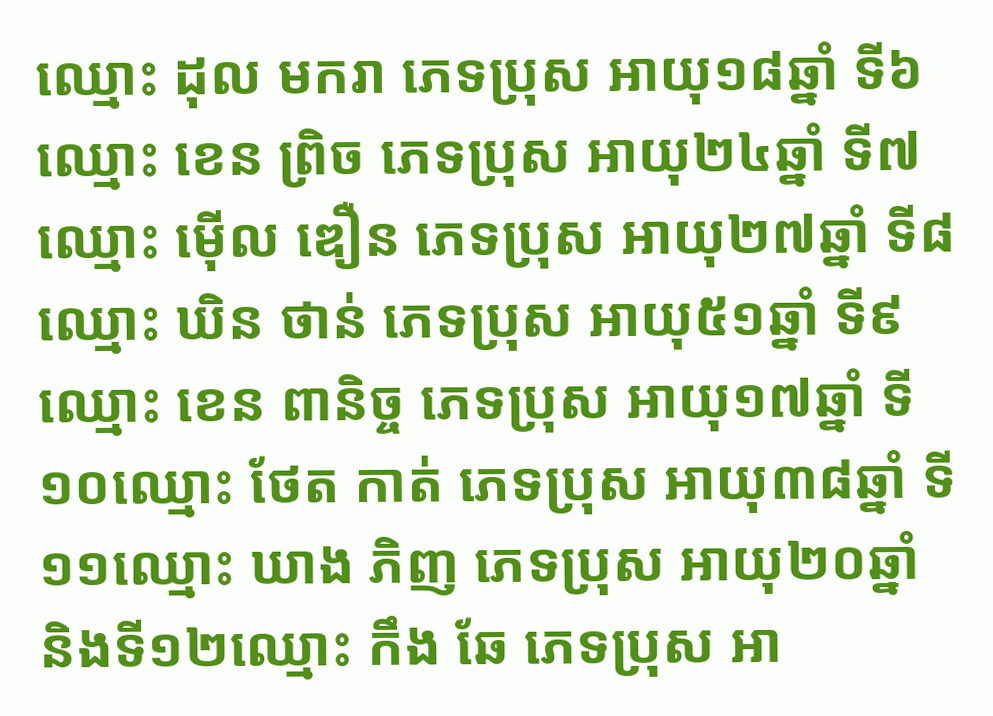ឈ្មោះ ដុល មករា ភេទប្រុស អាយុ១៨ឆ្នាំ ទី៦ឈ្មោះ ខេន ព្រិច ភេទប្រុស អាយុ២៤ឆ្នាំ ទី៧ឈ្មោះ ម៉ើល ឌឿន ភេទប្រុស អាយុ២៧ឆ្នាំ ទី៨ឈ្មោះ ឃិន ថាន់ ភេទប្រុស អាយុ៥១ឆ្នាំ ទី៩ឈ្មោះ ខេន ពានិច្ច ភេទប្រុស អាយុ១៧ឆ្នាំ ទី១០ឈ្មោះ ថែត កាត់ ភេទប្រុស អាយុ៣៨ឆ្នាំ ទី១១ឈ្មោះ ឃាង ភិញ ភេទប្រុស អាយុ២០ឆ្នាំ និងទី១២ឈ្មោះ កឹង ឆែ ភេទប្រុស អា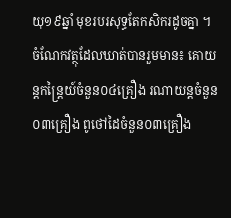យុ១៩ឆ្នាំ មុខរបរសុទ្ធតែកសិករដូចគ្នា ។
ចំណែកវត្ថុដែលឃាត់បានរួមមាន៖ គោយន្តកន្ត្រៃយ៍ចំនួន០៤គ្រឿង រណាយន្តចំនួន០៣គ្រឿង ពូថៅដៃចំនួន០៣គ្រឿង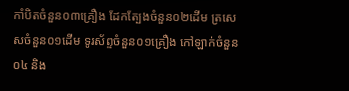កាំបិតចំនួន០៣គ្រឿង ដែកត្បែងចំនួន០២ដើម ត្រសេសចំនួន០១ដើម ទូរស័ព្ទចំនួន០១គ្រឿង កៅឡាក់ចំនួន០៤ និង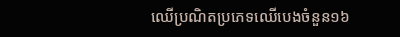ឈើប្រណិតប្រភេទឈើបេងចំនួន១៦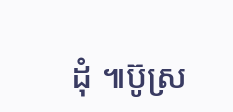ដុំ ៕ប៊ូស្រ